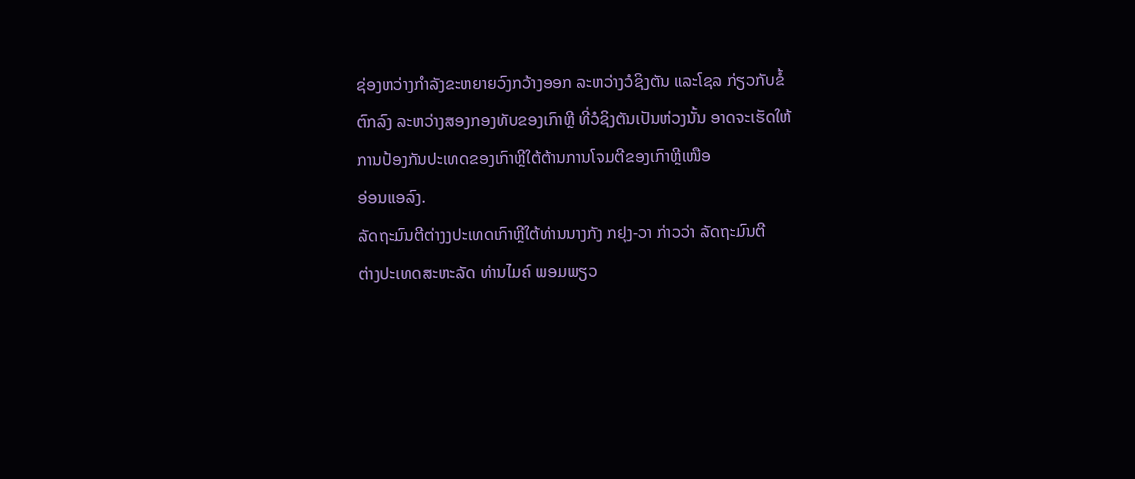ຊ່ອງຫວ່າງກຳລັງຂະຫຍາຍວົງກວ້າງອອກ ລະຫວ່າງວໍຊິງຕັນ ແລະໂຊລ ກ່ຽວກັບຂໍ້
ຕົກລົງ ລະຫວ່າງສອງກອງທັບຂອງເກົາຫຼີ ທີ່ວໍຊິງຕັນເປັນຫ່ວງນັ້ນ ອາດຈະເຮັດໃຫ້
ການປ້ອງກັນປະເທດຂອງເກົາຫຼີໃຕ້ຕ້ານການໂຈມຕີຂອງເກົາຫຼີເໜືອ
ອ່ອນແອລົງ.
ລັດຖະມົນຕີຕ່າງງປະເທດເກົາຫຼີໃຕ້ທ່ານນາງກັງ ກຢຸງ-ວາ ກ່າວວ່າ ລັດຖະມົນຕີ
ຕ່າງປະເທດສະຫະລັດ ທ່ານໄມຄ໌ ພອມພຽວ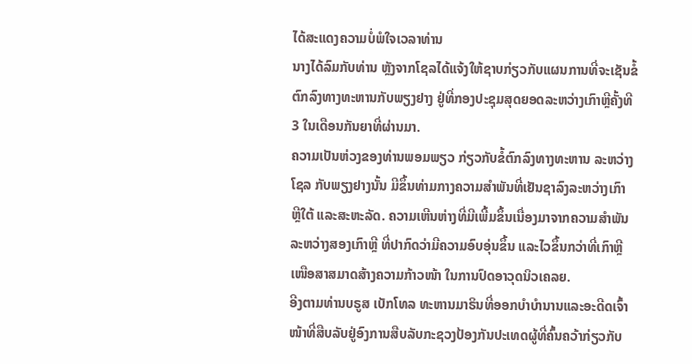ໄດ້ສະແດງຄວາມບໍ່ພໍໃຈເວລາທ່ານ
ນາງໄດ້ລົມກັບທ່ານ ຫຼັງຈາກໂຊລໄດ້ແຈ້ງໃຫ້ຊາບກ່ຽວກັບແຜນການທີ່ຈະເຊັນຂໍ້
ຕົກລົງທາງທະຫານກັບພຽງຢາງ ຢູ່ທີ່ກອງປະຊຸມສຸດຍອດລະຫວ່າງເກົາຫຼີຄັ້ງທີ
3 ໃນເດືອນກັນຍາທີ່ຜ່ານມາ.
ຄວາມເປັນຫ່ວງຂອງທ່ານພອມພຽວ ກ່ຽວກັບຂໍ້ຕົກລົງທາງທະຫານ ລະຫວ່າງ
ໂຊລ ກັບພຽງຢາງນັ້ນ ມີຂຶ້ນທ່າມກາງຄວາມສຳພັນທີ່ເຢັນຊາລົງລະຫວ່າງເກົາ
ຫຼີໃຕ້ ແລະສະຫະລັດ. ຄວາມເຫີນຫ່າງທີ່ມີເພີ້ມຂຶ້ນເນື່ອງມາຈາກຄວາມສຳພັນ
ລະຫວ່າງສອງເກົາຫຼີ ທີ່ປາກົດວ່າມີຄວາມອົບອຸ່ນຂຶ້ນ ແລະໄວຂຶ້ນກວ່າທີ່ເກົາຫຼີ
ເໜືອສາສມາດສ້າງຄວາມກ້າວໜ້າ ໃນການປົດອາວຸດນິວເຄລຍ.
ອີງຕາມທ່ານບຣູສ ເບັກໂທລ ທະຫານມາຣິນທີ່ອອກບຳບຳນານແລະອະດີດເຈົ້າ
ໜ້າທີ່ສືບລັບຢູ່ອົງການສືບລັບກະຊວງປ້ອງກັນປະເທດຜູ້ທີ່ຄົ້ນຄວ້າກ່ຽວກັບ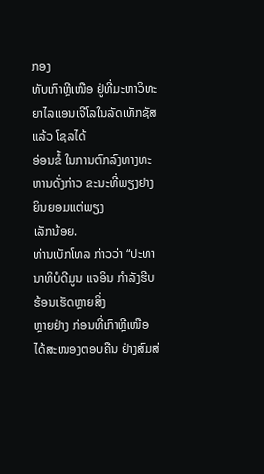ກອງ
ທັບເກົາຫຼີເໜືອ ຢູ່ທີ່ມະຫາວິທະຍາໄລແອນເຈີໂລໃນລັດເທັກຊັສ ແລ້ວ ໂຊລໄດ້
ອ່ອນຂໍ້ ໃນການຕົກລົງທາງທະຫານດັ່ງກ່າວ ຂະນະທີ່ພຽງຢາງຍິນຍອມແຕ່ພຽງ
ເລັກນ້ອຍ.
ທ່ານເບັກໂທລ ກ່າວວ່າ “ປະທານາທິບໍດີມູນ ແຈອິນ ກຳລັງຮີບຮ້ອນເຮັດຫຼາຍສິ່ງ
ຫຼາຍຢ່າງ ກ່ອນທີ່ເກົາຫຼີເໜືອ ໄດ້ສະໜອງຕອບຄືນ ຢ່າງສົມສ່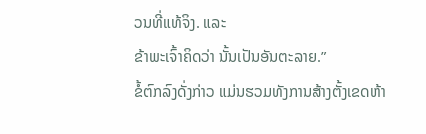ວນທີ່ແທ້ຈິງ. ແລະ
ຂ້າພະເຈົ້າຄິດວ່າ ນັ້ນເປັນອັນຕະລາຍ.”
ຂໍ້ຕົກລົງດັ່ງກ່າວ ແມ່ນຮວມທັງການສ້າງຕັ້ງເຂດຫ້າ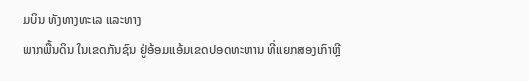ມບິນ ທັງທາງທະເລ ແລະທາງ
ພາກພື້ນດິນ ໃນເຂດກັນຊົນ ຢູ່ອ້ອມແອ້ມເຂດປອດທະຫານ ທີ່ແຍກສອງເກົາຫຼີ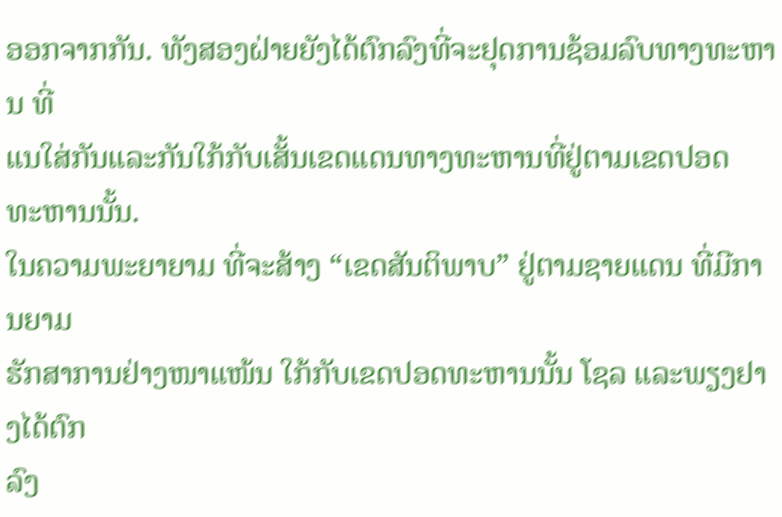ອອກຈາກກັນ. ທັງສອງຝ່າຍຍັງໄດ້ຕົກລົງທີ່ຈະຢຸດການຊ້ອມລົບທາງທະຫານ ທີ່
ແນໃສ່ກັນແລະກັນໃກ້ກັບເສັ້ນເຂດແດນທາງທະຫານທີ່ຢູ່ຕາມເຂດປອດ
ທະຫານນັ້ນ.
ໃນຄວາມພະຍາຍາມ ທີ່ຈະສ້າງ “ເຂດສັນຕິພາບ” ຢູ່ຕາມຊາຍແດນ ທີ່ມີການຍາມ
ຮັກສາການຢ່າງໜາແໜ້ນ ໃກ້ກັບເຂດປອດທະຫານນັ້ນ ໂຊລ ແລະພຽງຢາງໄດ້ຕົກ
ລົງ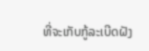ທີ່ຈະເກັບກູ້ລະເບີດຝັງ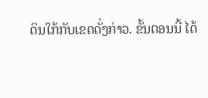ດິນໃກ້ກັບເຂດດັ່ງກ່າວ. ຂັ້ນຕອນນີ້ ໄດ້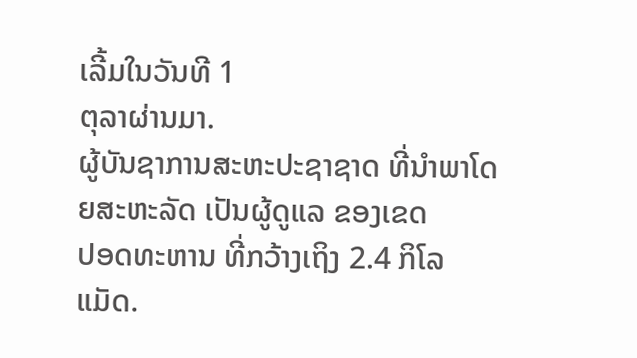ເລີ້ມໃນວັນທີ 1
ຕຸລາຜ່ານມາ.
ຜູ້ບັນຊາການສະຫະປະຊາຊາດ ທີ່ນຳພາໂດຍສະຫະລັດ ເປັນຜູ້ດູແລ ຂອງເຂດ
ປອດທະຫານ ທີ່ກວ້າງເຖິງ 2.4 ກິໂລແມັດ.